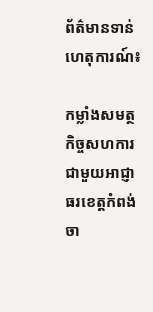ព័ត៌មានទាន់ហេតុការណ៍៖

កម្លាំងសមត្ថកិច្ចសហការជាមួយអាជ្ញាធរខេត្តកំពង់ចា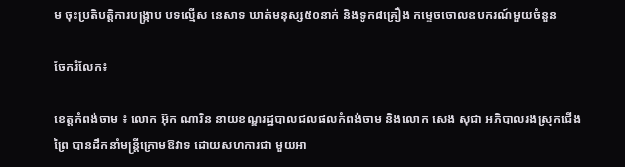ម ចុះប្រតិបត្តិការបង្ក្រាប បទល្មើស នេសាទ ឃាត់មនុស្ស៥០នាក់ និងទូក៨គ្រឿង កម្ទេចចោលឧបករណ៍មួយចំនួន

ចែករំលែក៖

ខេត្តកំពង់ចាម ៖ លោក អ៊ុក ណារិន នាយខណ្ឌរដ្ឋបាលជលផលកំពង់ចាម និងលោក សេង សុជា អភិបាលរងស្រុកជើងព្រៃ បានដឹកនាំមន្ត្រីក្រោមឱវាទ ដោយសហការជា មួយអា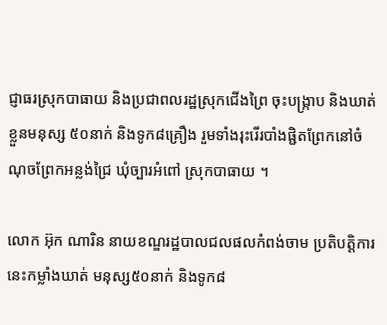ជ្ញាធរស្រុកបាធាយ និងប្រជាពលរដ្ឋស្រុកជើងព្រៃ ចុះបង្ក្រាប និងឃាត់ខ្លួនមនុស្ស ៥០នាក់ និងទូក៨គ្រឿង រួមទាំងរុះរើរបាំងផ្ជិតព្រែកនៅចំណុចព្រែកអន្លង់ជ្រៃ ឃុំច្បារអំពៅ ស្រុកបាធាយ ។

លោក អ៊ុក ណារិន នាយខណ្ឌរដ្ឋបាលជលផលកំពង់ចាម ប្រតិបត្តិការនេះកម្លាំងឃាត់ មនុស្ស៥០នាក់ និងទូក៨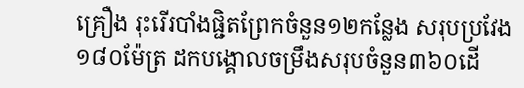គ្រឿង រុះរើរបាំងផ្ជិតព្រែកចំនួន១២កន្លែង សរុបប្រវែង១៨០ម៉ែត្រ ដកបង្គោលចម្រឹងសរុបចំនួន៣៦០ដើ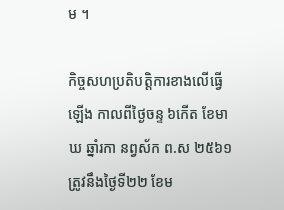ម ។

កិច្ចសហប្រតិបត្តិការខាងលើធ្វើឡើង កាលពីថ្ងៃចន្ទ ៦កើត ខែមាឃ ឆ្នាំរកា នព្វស័ក ព.ស ២៥៦១ ត្រូវនឹងថ្ងៃទី២២ ខែម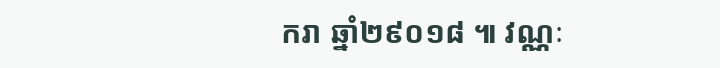ករា ឆ្នាំ២៩០១៨ ៕ វណ្ណៈ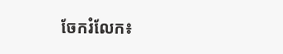ចែករំលែក៖